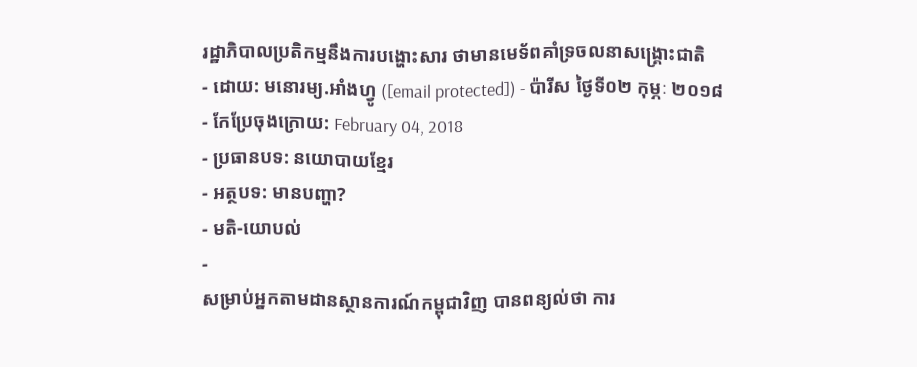រដ្ឋាភិបាលប្រតិកម្មនឹងការបង្ហោះសារ ថាមានមេទ័ពគាំទ្រចលនាសង្គ្រោះជាតិ
- ដោយ: មនោរម្យ.អាំងហ្វូ ([email protected]) - ប៉ារីស ថ្ងៃទី០២ កុម្ភៈ ២០១៨
- កែប្រែចុងក្រោយ: February 04, 2018
- ប្រធានបទ: នយោបាយខ្មែរ
- អត្ថបទ: មានបញ្ហា?
- មតិ-យោបល់
-
សម្រាប់អ្នកតាមដានស្ថានការណ៍កម្ពុជាវិញ បានពន្យល់ថា ការ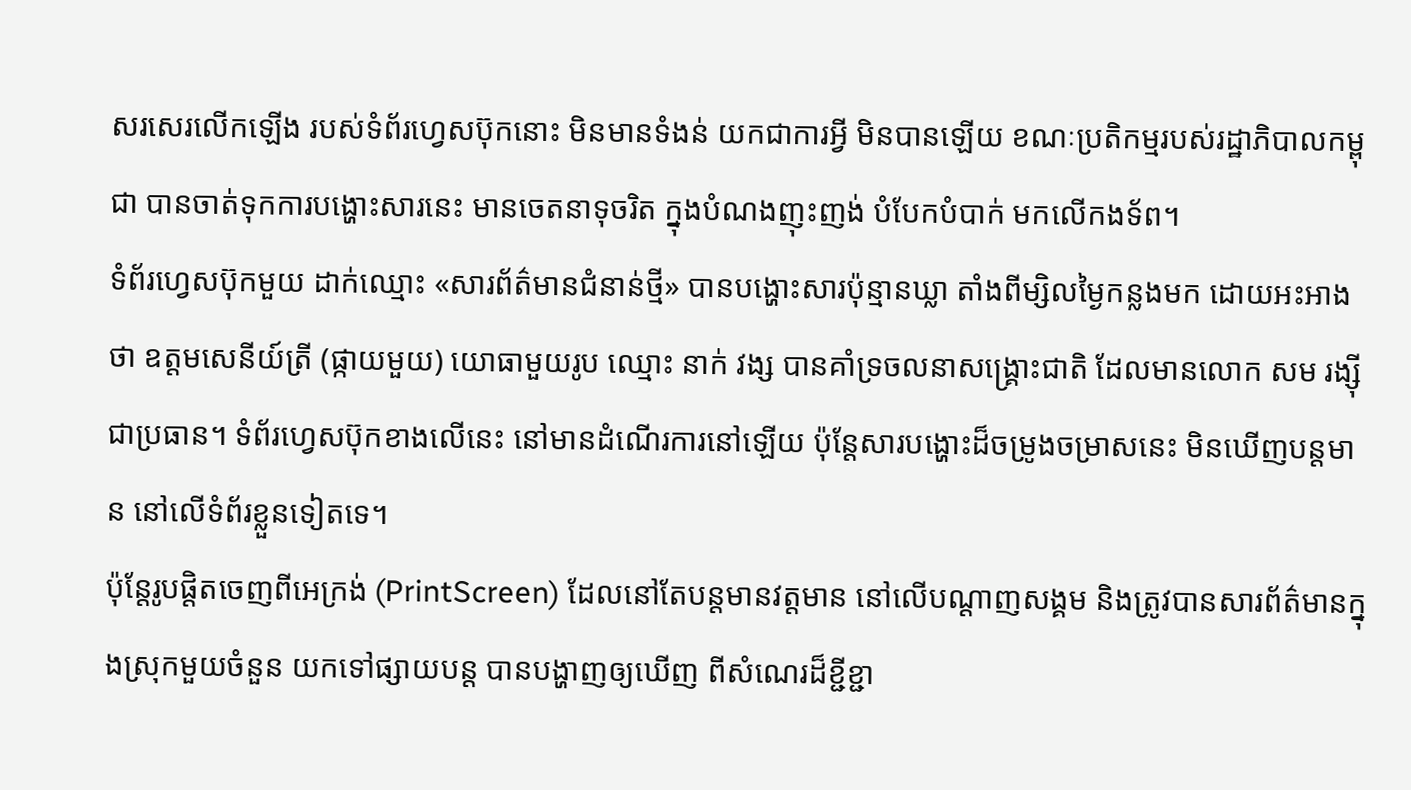សរសេរលើកឡើង របស់ទំព័រហ្វេសប៊ុកនោះ មិនមានទំងន់ យកជាការអ្វី មិនបានឡើយ ខណៈប្រតិកម្មរបស់រដ្ឋាភិបាលកម្ពុជា បានចាត់ទុកការបង្ហោះសារនេះ មានចេតនាទុចរិត ក្នុងបំណងញុះញង់ បំបែកបំបាក់ មកលើកងទ័ព។
ទំព័រហ្វេសប៊ុកមួយ ដាក់ឈ្មោះ «សារព័ត៌មានជំនាន់ថ្មី» បានបង្ហោះសារប៉ុន្មានឃ្លា តាំងពីម្សិលម្ងៃកន្លងមក ដោយអះអាងថា ឧត្ដមសេនីយ៍ត្រី (ផ្កាយមួយ) យោធាមួយរូប ឈ្មោះ នាក់ វង្ស បានគាំទ្រចលនាសង្គ្រោះជាតិ ដែលមានលោក សម រង្ស៊ី ជាប្រធាន។ ទំព័រហ្វេសប៊ុកខាងលើនេះ នៅមានដំណើរការនៅឡើយ ប៉ុន្តែសារបង្ហោះដ៏ចម្រូងចម្រាសនេះ មិនឃើញបន្តមាន នៅលើទំព័រខ្លួនទៀតទេ។
ប៉ុន្តែរូបផ្តិតចេញពីអេក្រង់ (PrintScreen) ដែលនៅតែបន្តមានវត្តមាន នៅលើបណ្ដាញសង្គម និងត្រូវបានសារព័ត៌មានក្នុងស្រុកមួយចំនួន យកទៅផ្សាយបន្ត បានបង្ហាញឲ្យឃើញ ពីសំណេរដ៏ខ្ជីខ្ជា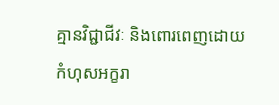គ្មានវិជ្ជាជីវៈ និងពោរពេញដោយកំហុសអក្ខរា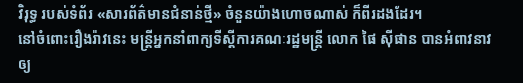វិរុទ្ធ របស់ទំព័រ «សារព័ត៌មានជំនាន់ថ្មី» ចំនួនយ៉ាងហោចណាស់ ក៏ពីរដងដែរ។
នៅចំពោះរឿងរ៉ាវនេះ មន្ត្រីអ្នកនាំពាក្យទីស្ដីការគណៈរដ្ឋមន្ត្រី លោក ផៃ ស៊ីផាន បានអំពាវនាវឲ្យ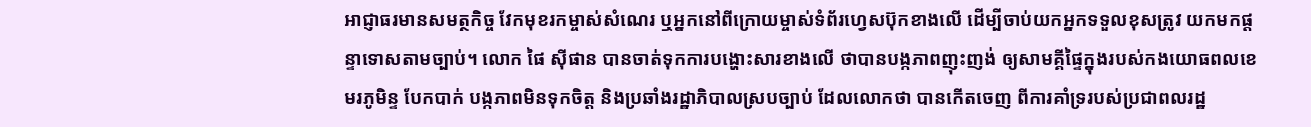អាជ្ញាធរមានសមត្ថកិច្ច វែកមុខរកម្ចាស់សំណេរ ឬអ្នកនៅពីក្រោយម្ចាស់ទំព័រហ្វេសប៊ុកខាងលើ ដើម្បីចាប់យកអ្នកទទួលខុសត្រូវ យកមកផ្ដន្ទាទោសតាមច្បាប់។ លោក ផៃ ស៊ីផាន បានចាត់ទុកការបង្ហោះសារខាងលើ ថាបានបង្កភាពញុះញង់ ឲ្យសាមគ្គីផ្ទៃក្នុងរបស់កងយោធពលខេមរភូមិន្ទ បែកបាក់ បង្កភាពមិនទុកចិត្ត និងប្រឆាំងរដ្ឋាភិបាលស្របច្បាប់ ដែលលោកថា បានកើតចេញ ពីការគាំទ្ររបស់ប្រជាពលរដ្ឋ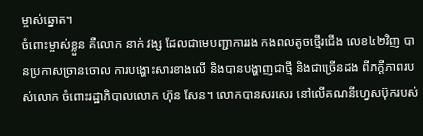ម្ចាស់ឆ្នោត។
ចំពោះម្ចាស់ខ្លួន គឺលោក នាក់ វង្ស ដែលជាមេបញ្ជាការរង កងពលតូចថ្មើរជើង លេខ៤២វិញ បានប្រកាសច្រានចោល ការបង្ហោះសារខាងលើ និងបានបង្ហាញជាថ្មី និងជាច្រើនដង ពីភក្ដីភាពរបស់លោក ចំពោះរដ្ឋាភិបាលលោក ហ៊ុន សែន។ លោកបានសរសេរ នៅលើគណនីហ្វេសប៊ុករបស់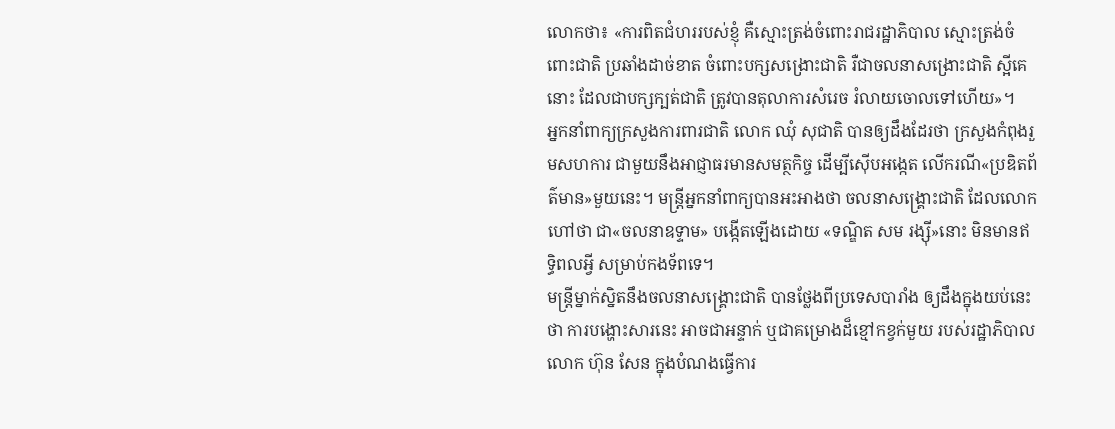លោកថា៖ «ការពិតជំហររបស់ខ្ញុំ គឺស្មោះត្រង់ចំពោះរាជរដ្ឋាភិបាល ស្មោះត្រង់ចំពោះជាតិ ប្រឆាំងដាច់ខាត ចំពោះបក្សសង្រោះជាតិ រឺជាចលនាសង្រោះជាតិ ស្អីគេនោះ ដែលជាបក្សក្បត់ជាតិ ត្រូវបានតុលាការសំរេច រំលាយចោលទៅហើយ»។
អ្នកនាំពាក្យក្រសួងការពារជាតិ លោក ឈុំ សុជាតិ បានឲ្យដឹងដែរថា ក្រសួងកំពុងរួមសហការ ជាមួយនឹងអាជ្ញាធរមានសមត្ថកិច្ច ដើម្បីស៊ើបអង្កេត លើករណី«ប្រឌិតព័ត៌មាន»មួយនេះ។ មន្ត្រីអ្នកនាំពាក្យបានអះអាងថា ចលនាសង្គ្រោះជាតិ ដែលលោកហៅថា ជា«ចលនាឧទ្ទាម» បង្កើតឡើងដោយ «ទណ្ឌិត សម រង្ស៊ី»នោះ មិនមានឥទ្ធិពលអ្វី សម្រាប់កងទ័ពទេ។
មន្ត្រីម្នាក់ស្និតនឹងចលនាសង្គ្រោះជាតិ បានថ្លែងពីប្រទេសបារាំង ឲ្យដឹងក្នុងយប់នេះថា ការបង្ហោះសារនេះ អាចជាអន្ទាក់ ឬជាគម្រោងដ៏ខ្មៅកខ្វក់មួយ របស់រដ្ឋាភិបាលលោក ហ៊ុន សែន ក្នុងបំណងធ្វើការ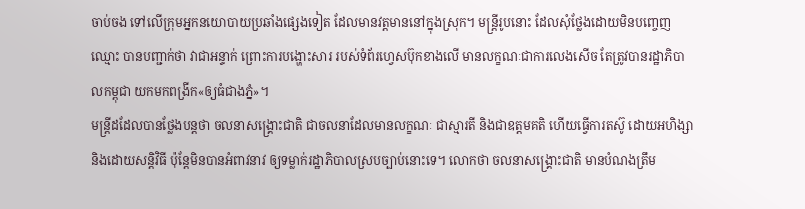ចាប់ចង ទៅលើក្រុមអ្នកនយោបាយប្រឆាំងផ្សេងទៀត ដែលមានវត្តមាននៅក្នុងស្រុក។ មន្ត្រីរូបនោះ ដែលសុំថ្លែងដោយមិនបញ្ចេញឈ្មោះ បានបញ្ជាក់ថា វាជាអន្ទាក់ ព្រោះការបង្ហោះសារ របស់ទំព័រហ្វេសប៊ុកខាងលើ មានលក្ខណៈជាការលេងសើច តែត្រូវបានរដ្ឋាភិបាលកម្ពុជា យកមកពង្រីក«ឲ្យធំជាងភ្នំ»។
មន្ត្រីដដែលបានថ្លែងបន្តថា ចលនាសង្គ្រោះជាតិ ជាចលនាដែលមានលក្ខណៈ ជាស្មារតី និងជាឧត្ដមគតិ ហើយធ្វើការតស៊ូ ដោយអហិង្សា និងដោយសន្តិវិធី ប៉ុន្តែមិនបានអំពាវនាវ ឲ្យទម្លាក់រដ្ឋាភិបាលស្របច្បាប់នោះទេ។ លោកថា ចលនាសង្គ្រោះជាតិ មានបំណងត្រឹម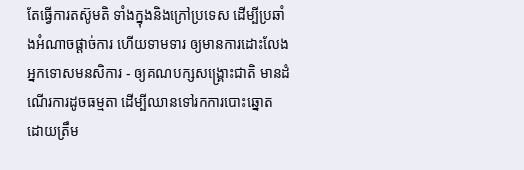តែធ្វើការតស៊ូមតិ ទាំងក្នុងនិងក្រៅប្រទេស ដើម្បីប្រឆាំងអំណាចផ្ដាច់ការ ហើយទាមទារ ឲ្យមានការដោះលែងអ្នកទោសមនសិការ - ឲ្យគណបក្សសង្គ្រោះជាតិ មានដំណើរការដូចធម្មតា ដើម្បីឈានទៅរកការបោះឆ្នោត ដោយត្រឹម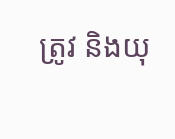ត្រូវ និងយុ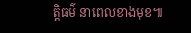ត្តិធម៌ នាពេលខាងមុខ៕